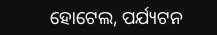ହୋଟେଲ, ପର୍ଯ୍ୟଟନ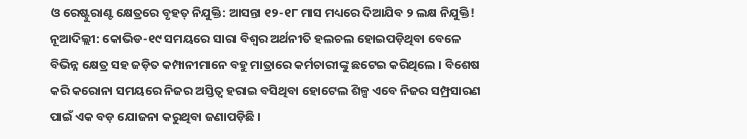ଓ ରେଷ୍ଟୁରାଣ୍ଟ କ୍ଷେତ୍ରରେ ବୃହତ୍ ନିଯୁକ୍ତି: ଆସନ୍ତା ୧୨-୧୮ ମାସ ମଧ୍ୟରେ ଦିଆଯିବ ୨ ଲକ୍ଷ ନିଯୁକ୍ତି!
ନୂଆଦିଲ୍ଲୀ: କୋଭିଡ-୧୯ ସମୟରେ ସାରା ବିଶ୍ୱର ଅର୍ଥନୀତି ହଲଚଲ ହୋଇପଡ଼ିଥିବା ବେଳେ ବିଭିନ୍ନ କ୍ଷେତ୍ର ସହ ଜଡ଼ିତ କମ୍ପାନୀମାନେ ବହୁ ମାତ୍ରାରେ କର୍ମଚାରୀଙ୍କୁ ଛଟେଇ କରିଥିଲେ । ବିଶେଷ କରି କରୋନା ସମୟରେ ନିଜର ଅସ୍ତିତ୍ୱ ହରାଇ ବସିଥିବା ହୋଟେଲ ଶିଳ୍ପ ଏବେ ନିଜର ସମ୍ପ୍ରସାରଣ ପାଇଁ ଏକ ବଡ଼ ଯୋଜନା କରୁଥିବା ଜଣାପଡ଼ିଛି ।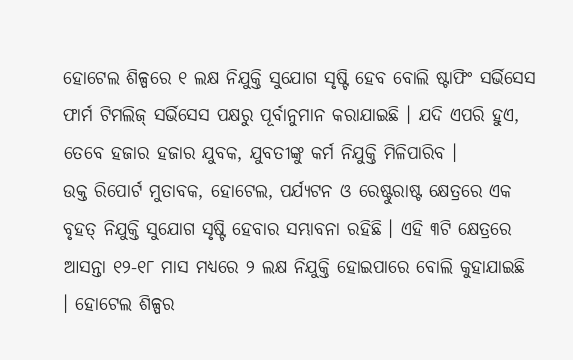ହୋଟେଲ ଶିଳ୍ପରେ ୧ ଲକ୍ଷ ନିଯୁକ୍ତି ସୁଯୋଗ ସୃଷ୍ଟି ହେବ ବୋଲି ଷ୍ଟାଫିଂ ସର୍ଭିସେସ ଫାର୍ମ ଟିମଲିଜ୍ ସର୍ଭିସେସ ପକ୍ଷରୁ ପୂର୍ବାନୁମାନ କରାଯାଇଛି । ଯଦି ଏପରି ହୁଏ, ତେବେ ହଜାର ହଜାର ଯୁବକ, ଯୁବତୀଙ୍କୁ କର୍ମ ନିଯୁକ୍ତି ମିଳିପାରିବ ।
ଉକ୍ତ ରିପୋର୍ଟ ମୁତାବକ, ହୋଟେଲ, ପର୍ଯ୍ୟଟନ ଓ ରେଷ୍ଟୁରାଷ୍ଟ କ୍ଷେତ୍ରରେ ଏକ ବୃହତ୍ ନିଯୁକ୍ତି ସୁଯୋଗ ସୃଷ୍ଟି ହେବାର ସମ୍ଭାବନା ରହିଛି । ଏହି ୩ଟି କ୍ଷେତ୍ରରେ ଆସନ୍ତା ୧୨-୧୮ ମାସ ମଧ୍ୟରେ ୨ ଲକ୍ଷ ନିଯୁକ୍ତି ହୋଇପାରେ ବୋଲି କୁହାଯାଇଛି । ହୋଟେଲ ଶିଳ୍ପର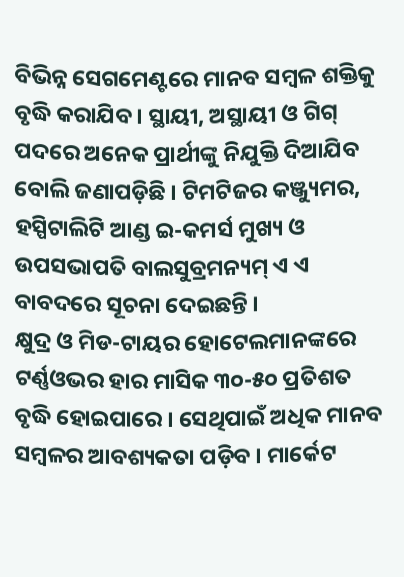ବିଭିନ୍ନ ସେଗମେଣ୍ଟରେ ମାନବ ସମ୍ବଳ ଶକ୍ତିକୁ ବୃଦ୍ଧି କରାଯିବ । ସ୍ଥାୟୀ, ଅସ୍ଥାୟୀ ଓ ଗିଗ୍ ପଦରେ ଅନେକ ପ୍ରାର୍ଥୀଙ୍କୁ ନିଯୁକ୍ତି ଦିଆଯିବ ବୋଲି ଜଣାପଡ଼ିଛି । ଟିମଟିଜର କଞ୍ଜ୍ୟୁମର, ହସ୍ପିଟାଲିଟି ଆଣ୍ଡ ଇ-କମର୍ସ ମୁଖ୍ୟ ଓ ଉପସଭାପତି ବାଲସୁବ୍ରମନ୍ୟମ୍ ଏ ଏ ବାବଦରେ ସୂଚନା ଦେଇଛନ୍ତି ।
କ୍ଷୁଦ୍ର ଓ ମିଡ-ଟାୟର ହୋଟେଲମାନଙ୍କରେ ଟର୍ଣ୍ଣଓଭର ହାର ମାସିକ ୩୦-୫୦ ପ୍ରତିଶତ ବୃଦ୍ଧି ହୋଇପାରେ । ସେଥିପାଇଁ ଅଧିକ ମାନବ ସମ୍ବଳର ଆବଶ୍ୟକତା ପଡ଼ିବ । ମାର୍କେଟ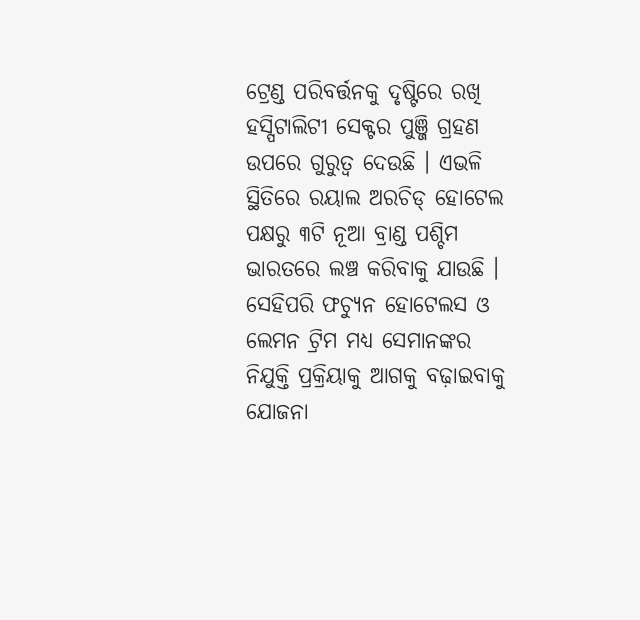ଟ୍ରେଣ୍ଡ ପରିବର୍ତ୍ତନକୁ ଦୃଷ୍ଟିରେ ରଖି ହସ୍ପିଟାଲିଟୀ ସେକ୍ଟର ପୁଞ୍ଜି ଗ୍ରହଣ ଉପରେ ଗୁରୁତ୍ୱ ଦେଉଛି । ଏଭଳି ସ୍ଥିତିରେ ରୟାଲ ଅରଚିଡ୍ ହୋଟେଲ ପକ୍ଷରୁ ୩ଟି ନୂଆ ବ୍ରାଣ୍ଡ ପଶ୍ଚିମ ଭାରତରେ ଲଞ୍ଚ କରିବାକୁ ଯାଉଛି । ସେହିପରି ଫଚ୍ୟୁନ ହୋଟେଲସ ଓ ଲେମନ ଟ୍ରିମ ମଧ୍ୟ ସେମାନଙ୍କର ନିଯୁକ୍ତି ପ୍ରକ୍ରିୟାକୁ ଆଗକୁ ବଢ଼ାଇବାକୁ ଯୋଜନା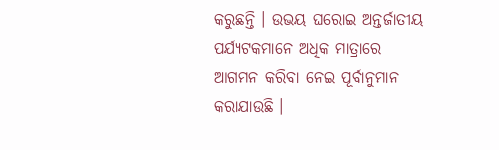କରୁଛନ୍ତି । ଉଭୟ ଘରୋଇ ଅନ୍ତର୍ଜାତୀୟ ପର୍ଯ୍ୟଟକମାନେ ଅଧିକ ମାତ୍ରାରେ ଆଗମନ କରିବା ନେଇ ପୂର୍ବାନୁମାନ କରାଯାଉଛି ।